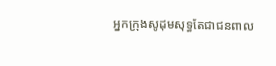អ្នកក្រុងសូដុមសុទ្ធតែជាជនពាល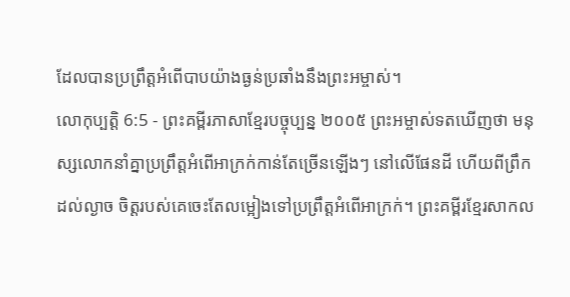ដែលបានប្រព្រឹត្តអំពើបាបយ៉ាងធ្ងន់ប្រឆាំងនឹងព្រះអម្ចាស់។
លោកុប្បត្តិ 6:5 - ព្រះគម្ពីរភាសាខ្មែរបច្ចុប្បន្ន ២០០៥ ព្រះអម្ចាស់ទតឃើញថា មនុស្សលោកនាំគ្នាប្រព្រឹត្តអំពើអាក្រក់កាន់តែច្រើនឡើងៗ នៅលើផែនដី ហើយពីព្រឹកដល់ល្ងាច ចិត្តរបស់គេចេះតែលម្អៀងទៅប្រព្រឹត្តអំពើអាក្រក់។ ព្រះគម្ពីរខ្មែរសាកល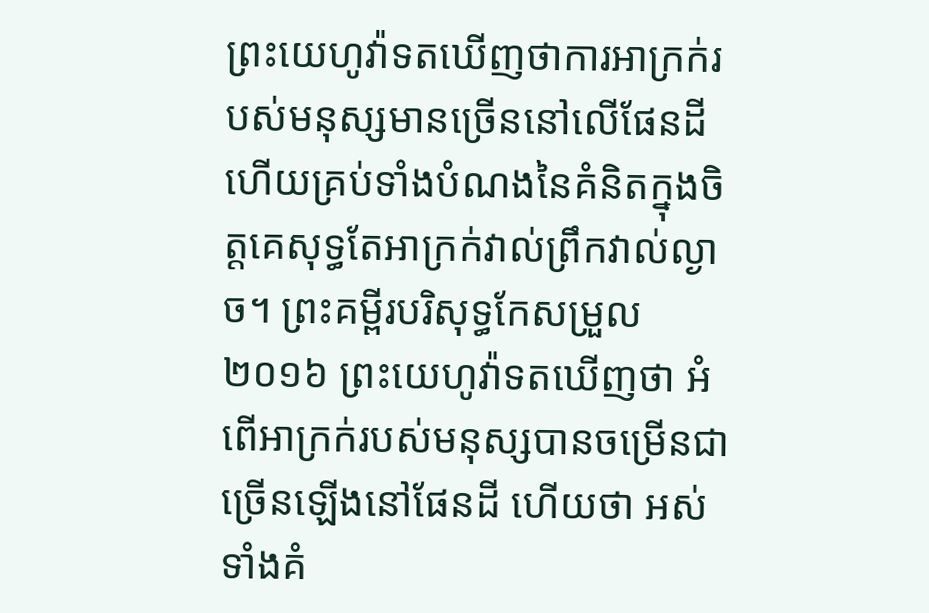ព្រះយេហូវ៉ាទតឃើញថាការអាក្រក់របស់មនុស្សមានច្រើននៅលើផែនដី ហើយគ្រប់ទាំងបំណងនៃគំនិតក្នុងចិត្តគេសុទ្ធតែអាក្រក់វាល់ព្រឹកវាល់ល្ងាច។ ព្រះគម្ពីរបរិសុទ្ធកែសម្រួល ២០១៦ ព្រះយេហូវ៉ាទតឃើញថា អំពើអាក្រក់របស់មនុស្សបានចម្រើនជាច្រើនឡើងនៅផែនដី ហើយថា អស់ទាំងគំ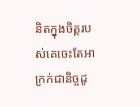និតក្នុងចិត្តរបស់គេចេះតែអាក្រក់ជានិច្ចដូ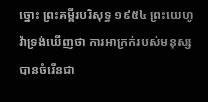ច្នោះ ព្រះគម្ពីរបរិសុទ្ធ ១៩៥៤ ព្រះយេហូវ៉ាទ្រង់ឃើញថា ការអាក្រក់របស់មនុស្សបានចំរើនជា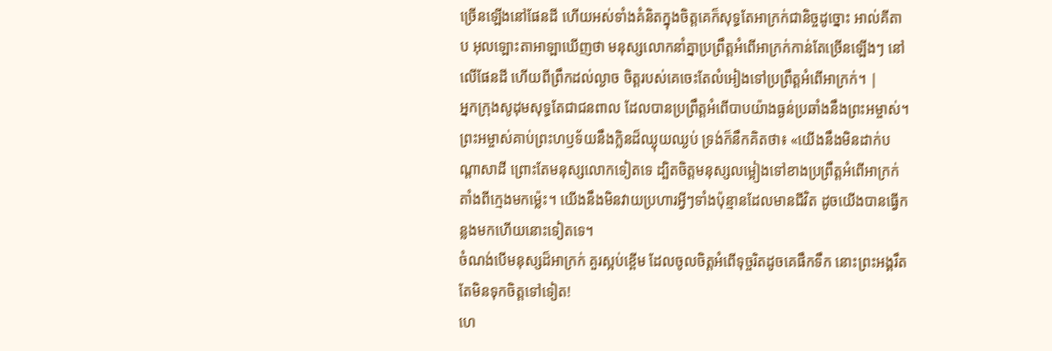ច្រើនឡើងនៅផែនដី ហើយអស់ទាំងគំនិតក្នុងចិត្តគេក៏សុទ្ធតែអាក្រក់ជានិច្ចដូច្នោះ អាល់គីតាប អុលឡោះតាអាឡាឃើញថា មនុស្សលោកនាំគ្នាប្រព្រឹត្តអំពើអាក្រក់កាន់តែច្រើនឡើងៗ នៅលើផែនដី ហើយពីព្រឹកដល់ល្ងាច ចិត្តរបស់គេចេះតែលំអៀងទៅប្រព្រឹត្តអំពើអាក្រក់។ |
អ្នកក្រុងសូដុមសុទ្ធតែជាជនពាល ដែលបានប្រព្រឹត្តអំពើបាបយ៉ាងធ្ងន់ប្រឆាំងនឹងព្រះអម្ចាស់។
ព្រះអម្ចាស់គាប់ព្រះហឫទ័យនឹងក្លិនដ៏ឈ្ងុយឈ្ងប់ ទ្រង់ក៏នឹកគិតថា៖ «យើងនឹងមិនដាក់បណ្ដាសាដី ព្រោះតែមនុស្សលោកទៀតទេ ដ្បិតចិត្តមនុស្សលម្អៀងទៅខាងប្រព្រឹត្តអំពើអាក្រក់តាំងពីក្មេងមកម៉្លេះ។ យើងនឹងមិនវាយប្រហារអ្វីៗទាំងប៉ុន្មានដែលមានជីវិត ដូចយើងបានធ្វើកន្លងមកហើយនោះទៀតទេ។
ចំណង់បើមនុស្សដ៏អាក្រក់ គួរស្អប់ខ្ពើម ដែលចូលចិត្តអំពើទុច្ចរិតដូចគេផឹកទឹក នោះព្រះអង្គរឹតតែមិនទុកចិត្តទៅទៀត!
ហេ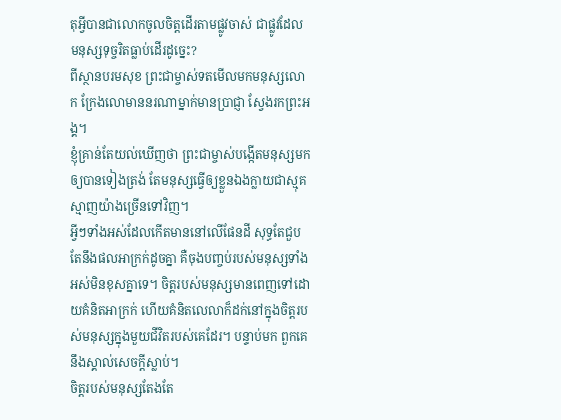តុអ្វីបានជាលោកចូលចិត្តដើរតាមផ្លូវចាស់ ជាផ្លូវដែលមនុស្សទុច្ចរិតធ្លាប់ដើរដូច្នេះ?
ពីស្ថានបរមសុខ ព្រះជាម្ចាស់ទតមើលមកមនុស្សលោក ក្រែងលោមាននរណាម្នាក់មានប្រាជ្ញា ស្វែងរកព្រះអង្គ។
ខ្ញុំគ្រាន់តែយល់ឃើញថា ព្រះជាម្ចាស់បង្កើតមនុស្សមកឲ្យបានទៀងត្រង់ តែមនុស្សធ្វើឲ្យខ្លួនឯងក្លាយជាស្មុគស្មាញយ៉ាងច្រើនទៅវិញ។
អ្វីៗទាំងអស់ដែលកើតមាននៅលើផែនដី សុទ្ធតែជួបតែនឹងផលអាក្រក់ដូចគ្នា គឺចុងបញ្ចប់របស់មនុស្សទាំងអស់មិនខុសគ្នាទេ។ ចិត្តរបស់មនុស្សមានពេញទៅដោយគំនិតអាក្រក់ ហើយគំនិតលេលាក៏ដក់នៅក្នុងចិត្តរបស់មនុស្សក្នុងមួយជីវិតរបស់គេដែរ។ បន្ទាប់មក ពួកគេនឹងស្គាល់សេចក្ដីស្លាប់។
ចិត្តរបស់មនុស្សតែងតែ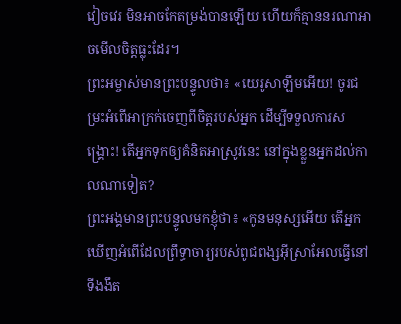វៀចវេរ មិនអាចកែតម្រង់បានឡើយ ហើយក៏គ្មាននរណាអាចមើលចិត្តធ្លុះដែរ។
ព្រះអម្ចាស់មានព្រះបន្ទូលថា៖ «យេរូសាឡឹមអើយ! ចូរជម្រះអំពើអាក្រក់ចេញពីចិត្តរបស់អ្នក ដើម្បីទទួលការសង្គ្រោះ! តើអ្នកទុកឲ្យគំនិតអាស្រូវនេះ នៅក្នុងខ្លួនអ្នកដល់កាលណាទៀត?
ព្រះអង្គមានព្រះបន្ទូលមកខ្ញុំថា៖ «កូនមនុស្សអើយ តើអ្នកឃើញអំពើដែលព្រឹទ្ធាចារ្យរបស់ពូជពង្សអ៊ីស្រាអែលធ្វើនៅទីងងឹត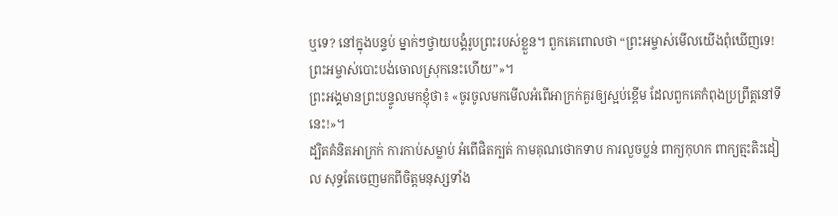ឬទេ? នៅក្នុងបន្ទប់ ម្នាក់ៗថ្វាយបង្គំរូបព្រះរបស់ខ្លួន។ ពួកគេពោលថា “ព្រះអម្ចាស់មើលយើងពុំឃើញទេ! ព្រះអម្ចាស់បោះបង់ចោលស្រុកនេះហើយ”»។
ព្រះអង្គមានព្រះបន្ទូលមកខ្ញុំថា៖ «ចូរចូលមកមើលអំពើអាក្រក់គួរឲ្យស្អប់ខ្ពើម ដែលពួកគេកំពុងប្រព្រឹត្តនៅទីនេះ!»។
ដ្បិតគំនិតអាក្រក់ ការកាប់សម្លាប់ អំពើផិតក្បត់ កាមគុណថោកទាប ការលួចប្លន់ ពាក្យកុហក ពាក្យត្មះតិះដៀល សុទ្ធតែចេញមកពីចិត្តមនុស្សទាំង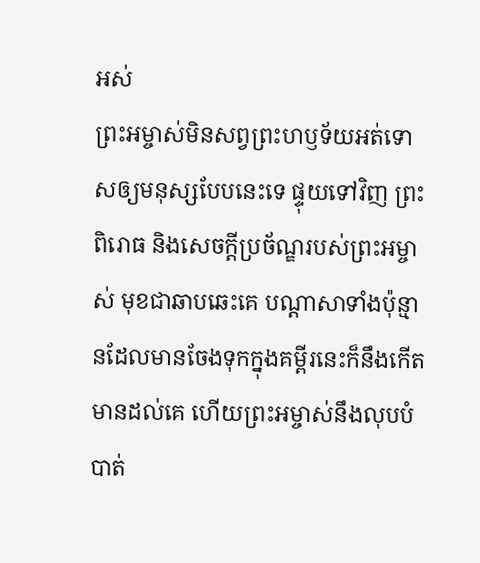អស់
ព្រះអម្ចាស់មិនសព្វព្រះហឫទ័យអត់ទោសឲ្យមនុស្សបែបនេះទេ ផ្ទុយទៅវិញ ព្រះពិរោធ និងសេចក្ដីប្រច័ណ្ឌរបស់ព្រះអម្ចាស់ មុខជាឆាបឆេះគេ បណ្ដាសាទាំងប៉ុន្មានដែលមានចែងទុកក្នុងគម្ពីរនេះក៏នឹងកើតមានដល់គេ ហើយព្រះអម្ចាស់នឹងលុបបំបាត់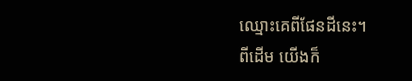ឈ្មោះគេពីផែនដីនេះ។
ពីដើម យើងក៏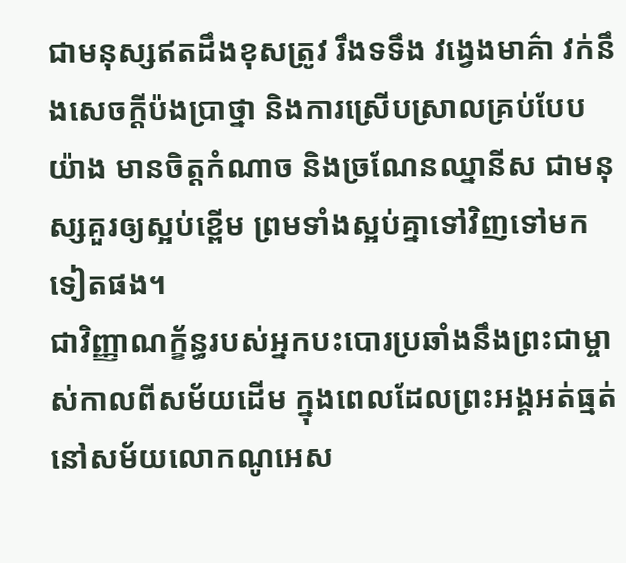ជាមនុស្សឥតដឹងខុសត្រូវ រឹងទទឹង វង្វេងមាគ៌ា វក់នឹងសេចក្ដីប៉ងប្រាថ្នា និងការស្រើបស្រាលគ្រប់បែបយ៉ាង មានចិត្តកំណាច និងច្រណែនឈ្នានីស ជាមនុស្សគួរឲ្យស្អប់ខ្ពើម ព្រមទាំងស្អប់គ្នាទៅវិញទៅមកទៀតផង។
ជាវិញ្ញាណក្ខ័ន្ធរបស់អ្នកបះបោរប្រឆាំងនឹងព្រះជាម្ចាស់កាលពីសម័យដើម ក្នុងពេលដែលព្រះអង្គអត់ធ្មត់នៅសម័យលោកណូអេស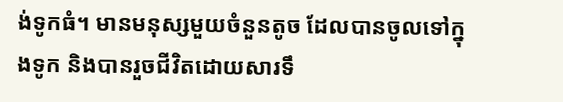ង់ទូកធំ។ មានមនុស្សមួយចំនួនតូច ដែលបានចូលទៅក្នុងទូក និងបានរួចជីវិតដោយសារទឹ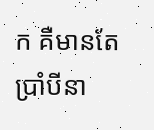ក គឺមានតែប្រាំបីនា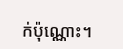ក់ប៉ុណ្ណោះ។